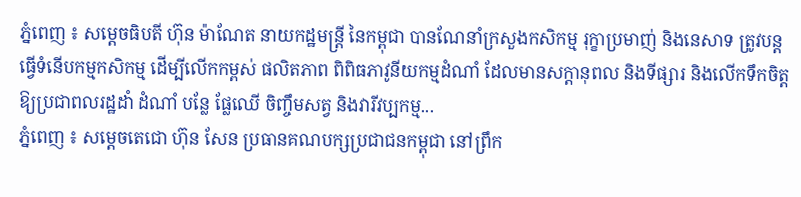ភ្នំពេញ ៖ សម្ដេចធិបតី ហ៊ុន ម៉ាណែត នាយកដ្ឋមន្ដ្រី នៃកម្ពុជា បានណែនាំក្រសួងកសិកម្ម រុក្ខាប្រមាញ់ និងនេសាទ ត្រូវបន្តធ្វើទំនើបកម្មកសិកម្ម ដើម្បីលើកកម្ពស់ ផលិតភាព ពិពិធភាវូនីយកម្មដំណាំ ដែលមានសក្តានុពល និងទីផ្សារ និងលើកទឹកចិត្តឱ្យប្រជាពលរដ្ឋដាំ ដំណាំ បន្លែ ផ្លែឈើ ចិញ្ចឹមសត្វ និងវារីវប្បកម្ម...
ភ្នំពេញ ៖ សម្ដេចតេជោ ហ៊ុន សែន ប្រធានគណបក្សប្រជាជនកម្ពុជា នៅព្រឹក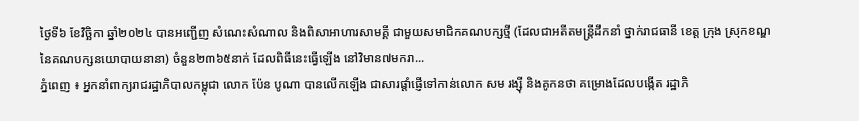ថ្ងៃទី៦ ខែវិច្ឆិកា ឆ្នាំ២០២៤ បានអញ្ជើញ សំណេះសំណាល និងពិសាអាហារសាមគ្គី ជាមួយសមាជិកគណបក្សថ្មី (ដែលជាអតីតមន្ត្រីដឹកនាំ ថ្នាក់រាជធានី ខេត្ត ក្រុង ស្រុកខណ្ឌ នៃគណបក្សនយោបាយនានា) ចំនួន២៣៦៥នាក់ ដែលពិធីនេះធ្វើឡើង នៅវិមាន៧មករា...
ភ្នំពេញ ៖ អ្នកនាំពាក្យរាជរដ្ឋាភិបាលកម្ពុជា លោក ប៉ែន បូណា បានលើកឡើង ជាសារផ្តាំផ្ញើទៅកាន់លោក សម រង្ស៊ី និងគូកនថា គម្រោងដែលបង្កើត រដ្ឋាភិ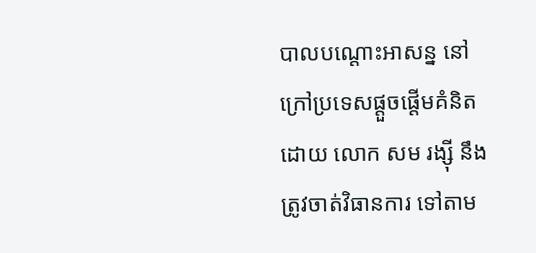បាលបណ្ដោះអាសន្ន នៅក្រៅប្រទេសផ្តួចផ្តើមគំនិតដោយ លោក សម រង្ស៊ី នឹងត្រូវចាត់វិធានការ ទៅតាម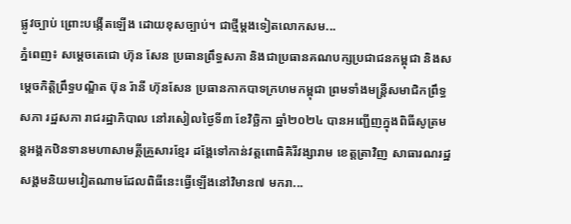ផ្លូវច្បាប់ ព្រោះបង្កើតឡើង ដោយខុសច្បាប់។ ជាថ្មីម្តងទៀតលោកសម...
ភ្នំពេញ៖ សម្ដេចតេជោ ហ៊ុន សែន ប្រធានព្រឹទ្ធសភា និងជាប្រធានគណបក្សប្រជាជនកម្ពុជា និងសម្ដេចកិតិ្តព្រឹទ្ធបណ្ឌិត ប៊ុន រ៉ានី ហ៊ុនសែន ប្រធានកាកបាទក្រហមកម្ពុជា ព្រមទាំងមន្ត្រីសមាជិកព្រឹទ្ធសភា រដ្ឋសភា រាជរដ្ឋាភិបាល នៅរសៀលថ្ងៃទី៣ ខែវិច្ឆិកា ឆ្នាំ២០២៤ បានអញ្ជើញក្នុងពិធីសូត្រមន្តអង្គកឋិនទានមហាសាមគ្គីគ្រួសារខ្មែរ ដង្គែទៅកាន់វត្តពោធិគិរីវង្សារាម ខេត្តតា្រវិញ សាធារណរដ្ឋសង្គមនិយមវៀតណាមដែលពិធីនេះធ្វើឡើងនៅវិមាន៧ មករា...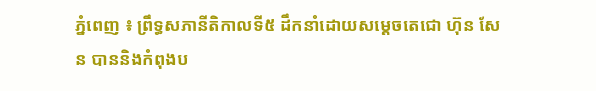ភ្នំពេញ ៖ ព្រឹទ្ធសភានីតិកាលទី៥ ដឹកនាំដោយសម្ដេចតេជោ ហ៊ុន សែន បាននិងកំពុងប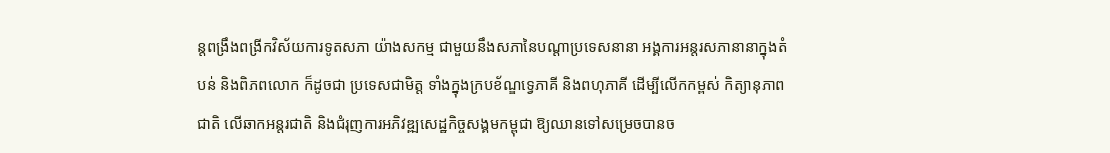ន្តពង្រឹងពង្រីកវិស័យការទូតសភា យ៉ាងសកម្ម ជាមួយនឹងសភានៃបណ្តាប្រទេសនានា អង្គការអន្តរសភានានាក្នុងតំបន់ និងពិភពលោក ក៏ដូចជា ប្រទេសជាមិត្ត ទាំងក្នុងក្របខ័ណ្ឌទ្វេភាគី និងពហុភាគី ដើម្បីលើកកម្ពស់ កិត្យានុភាពជាតិ លើឆាកអន្តរជាតិ និងជំរុញការអភិវឌ្ឍសេដ្ឋកិច្ចសង្គមកម្ពុជា ឱ្យឈានទៅសម្រេចបានច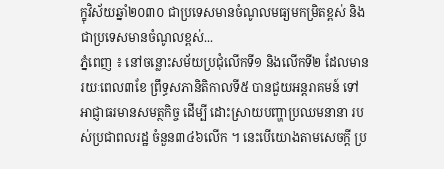ក្ខុវិស័យឆ្នាំ២០៣០ ជាប្រទេសមានចំណូលមធ្យមកម្រិតខ្ពស់ និងជាប្រទេសមានចំណូលខ្ពស់...
ភ្នំពេញ ៖ នៅចន្លោះសម័យប្រជុំលើកទី១ និងលើកទី២ ដែលមានរយៈពេល៣ខែ ព្រឹទ្ធសភានិតិកាលទី៥ បានជួយអន្តរាគមន៍ ទៅអាជ្ញាធរមានសមត្ថកិច្ច ដើម្បី ដោះស្រាយបញ្ហាប្រឈមនានា របស់ប្រជាពលរដ្ឋ ចំនួន៣៤៦លើក ។ នេះបើយោងតាមសេចក្ដី ប្រ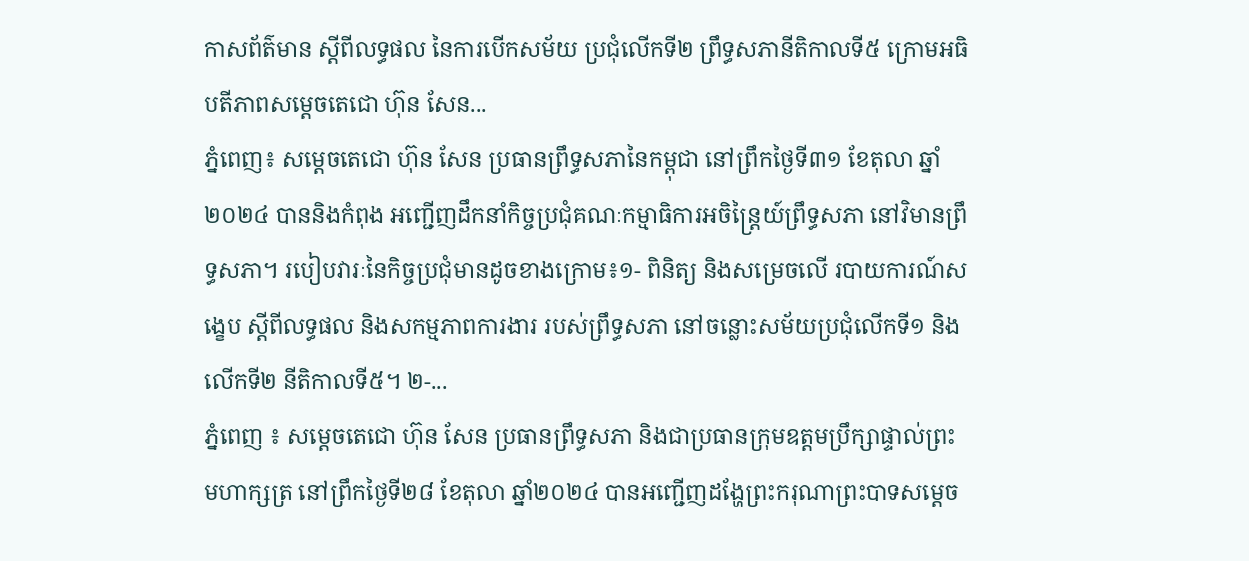កាសព័ត៌មាន ស្តីពីលទ្ធផល នៃការបើកសម័យ ប្រជុំលើកទី២ ព្រឹទ្ធសភានីតិកាលទី៥ ក្រោមអធិបតីភាពសម្ដេចតេជោ ហ៊ុន សែន...
ភ្នំពេញ៖ សម្តេចតេជោ ហ៊ុន សែន ប្រធានព្រឹទ្ធសភានៃកម្ពុជា នៅព្រឹកថ្ងៃទី៣១ ខែតុលា ឆ្នាំ២០២៤ បាននិងកំពុង អញ្ជើញដឹកនាំកិច្ចប្រជុំគណៈកម្មាធិការអចិន្ត្រៃយ៍ព្រឹទ្ធសភា នៅវិមានព្រឹទ្ធសភា។ របៀបវារៈនៃកិច្ចប្រជុំមានដូចខាងក្រោម៖១- ពិនិត្យ និងសម្រេចលើ របាយការណ៍សង្ខេប ស្តីពីលទ្ធផល និងសកម្មភាពការងារ របស់ព្រឹទ្ធសភា នៅចន្លោះសម័យប្រជុំលើកទី១ និងលើកទី២ នីតិកាលទី៥។ ២-...
ភ្នំពេញ ៖ សម្តេចតេជោ ហ៊ុន សែន ប្រធានព្រឹទ្ធសភា និងជាប្រធានក្រុមឧត្តមប្រឹក្សាផ្ទាល់ព្រះមហាក្សត្រ នៅព្រឹកថ្ងៃទី២៨ ខែតុលា ឆ្នាំ២០២៤ បានអញ្ជើញដង្ហែព្រះករុណាព្រះបាទសម្ដេច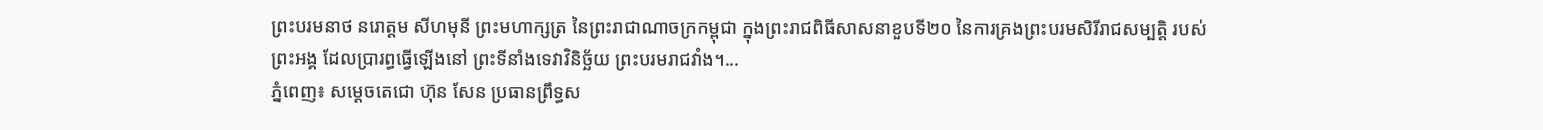ព្រះបរមនាថ នរោត្តម សីហមុនី ព្រះមហាក្សត្រ នៃព្រះរាជាណាចក្រកម្ពុជា ក្នុងព្រះរាជពិធីសាសនាខួបទី២០ នៃការគ្រងព្រះបរមសិរីរាជសម្បត្តិ របស់ព្រះអង្គ ដែលប្រារព្ធធ្វើឡើងនៅ ព្រះទីនាំងទេវាវិនិច្ឆ័យ ព្រះបរមរាជវាំង។...
ភ្នំពេញ៖ សម្ដេចតេជោ ហ៊ុន សែន ប្រធានព្រឹទ្ធស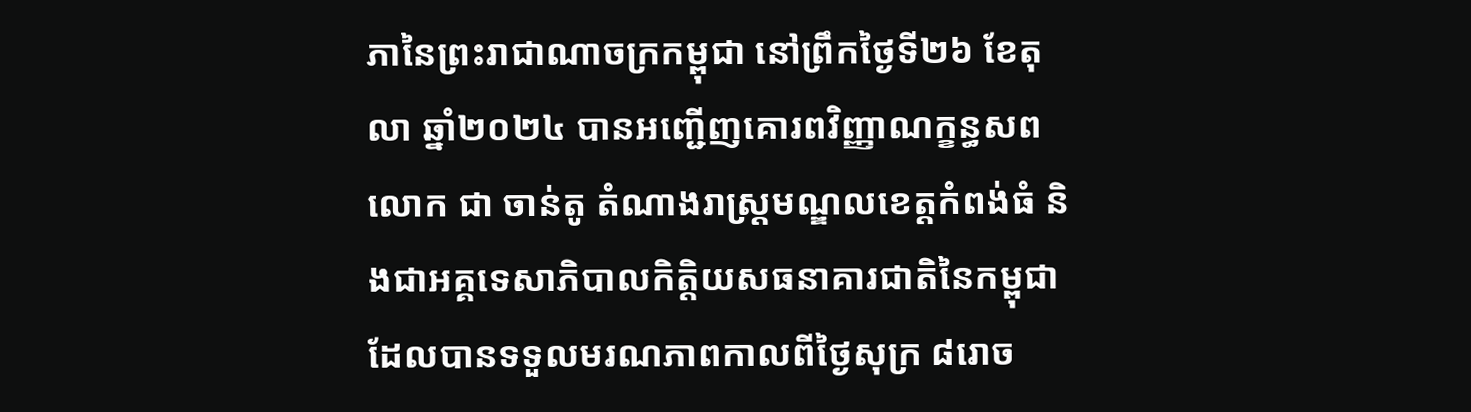ភានៃព្រះរាជាណាចក្រកម្ពុជា នៅព្រឹកថ្ងៃទី២៦ ខែតុលា ឆ្នាំ២០២៤ បានអញ្ជើញគោរពវិញ្ញាណក្ខន្ធសពលោក ជា ចាន់តូ តំណាងរាស្រ្តមណ្ឌលខេត្តកំពង់ធំ និងជាអគ្គទេសាភិបាលកិត្តិយសធនាគារជាតិនៃកម្ពុជា ដែលបានទទួលមរណភាពកាលពីថ្ងៃសុក្រ ៨រោច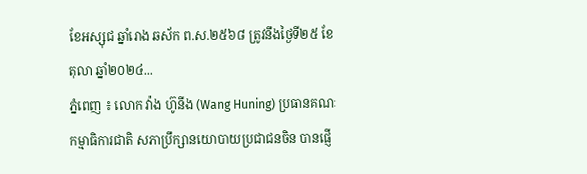ខែអស្សុជ ឆ្នាំរោង ឆស័ក ព.ស.២៥៦៨ ត្រូវនឹងថ្ងៃទី២៥ ខែតុលា ឆ្នាំ២០២៤...
ភ្នំពេញ ៖ លោក វ៉ាង ហ៊ូនីង (Wang Huning) ប្រធានគណៈកម្មាធិការជាតិ សភាប្រឹក្សានយោបាយប្រជាជនចិន បានផ្ញើ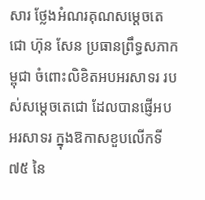សារ ថ្លែងអំណរគុណសម្ដេចតេជោ ហ៊ុន សែន ប្រធានព្រឹទ្ធសភាកម្ពុជា ចំពោះលិខិតអបអរសាទរ របស់សម្ដេចតេជោ ដែលបានផ្ញើអបអរសាទរ ក្នុងឱកាសខួបលើកទី៧៥ នៃ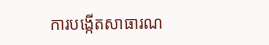ការបង្កើតសាធារណ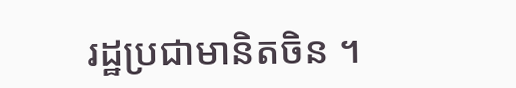រដ្ឋប្រជាមានិតចិន ។